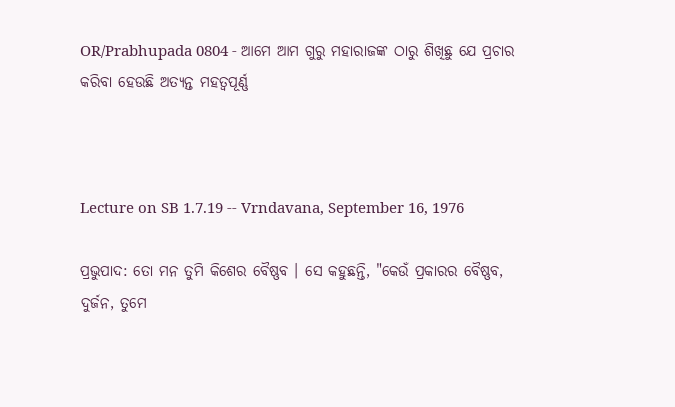OR/Prabhupada 0804 - ଆମେ ଆମ ଗୁରୁ ମହାରାଜଙ୍କ ଠାରୁ ଶିଖିଛୁ ଯେ ପ୍ରଚାର କରିବା ହେଉଛି ଅତ୍ୟନ୍ତ ମହତ୍ଵପୂର୍ଣ୍ଣ



Lecture on SB 1.7.19 -- Vrndavana, September 16, 1976

ପ୍ରଭୁପାଦ: ତୋ ମନ ତୁମି କିଶେର ବୈଷ୍ଣବ । ସେ କହୁଛନ୍ତି, "କେଉଁ ପ୍ରକାରର ବୈଷ୍ଣବ, ଦୁର୍ଜନ, ତୁମେ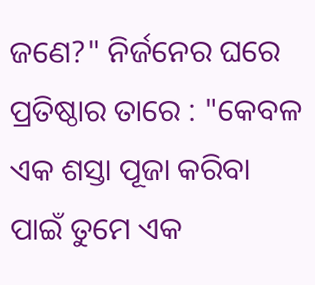ଜଣେ?" ନିର୍ଜନେର ଘରେ ପ୍ରତିଷ୍ଠାର ତାରେ : "କେବଳ ଏକ ଶସ୍ତା ପୂଜା କରିବା ପାଇଁ ତୁମେ ଏକ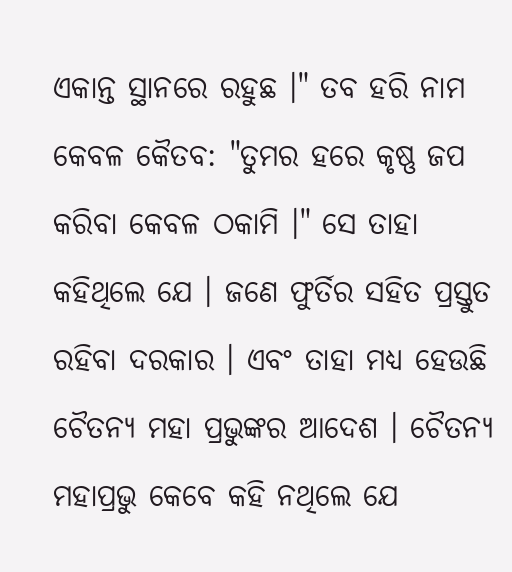ଏକାନ୍ତ ସ୍ଥାନରେ ରହୁଛ ।" ତବ ହରି ନାମ କେବଳ କୈତବ: "ତୁମର ହରେ କୃଷ୍ଣ ଜପ କରିବା କେବଳ ଠକାମି ।" ସେ ତାହା କହିଥିଲେ ଯେ । ଜଣେ ଫୁର୍ତିର ସହିତ ପ୍ରସ୍ତୁତ ରହିବା ଦରକାର । ଏବଂ ତାହା ମଧ୍ୟ ହେଉଛି ଚୈତନ୍ୟ ମହା ପ୍ରଭୁଙ୍କର ଆଦେଶ । ଚୈତନ୍ୟ ମହାପ୍ରଭୁ କେବେ କହି ନଥିଲେ ଯେ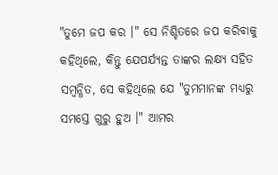"ତୁମେ ଜପ କର ।" ସେ ନିଶ୍ଚିତରେ ଜପ କରିବାକୁ କହିଥିଲେ, କିନ୍ତୁ ଯେପର୍ଯ୍ୟନ୍ତ ତାଙ୍କର ଲକ୍ଷ୍ୟ ସହିତ ସମ୍ଵନ୍ଧିତ, ସେ କହିଥିଲେ ଯେ "ତୁମମାନଙ୍କ ମଧ୍ୟରୁ ସମସ୍ତେ ଗୁରୁ ହୁଅ ।" ଆମର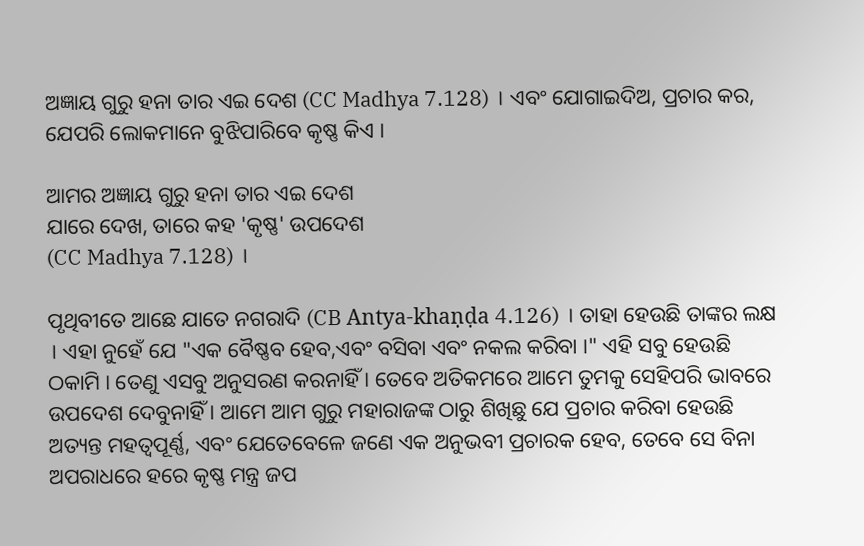ଅଜ୍ଞାୟ ଗୁରୁ ହନା ତାର ଏଇ ଦେଶ (CC Madhya 7.128) । ଏବଂ ଯୋଗାଇଦିଅ, ପ୍ରଚାର କର, ଯେପରି ଲୋକମାନେ ବୁଝିପାରିବେ କୃଷ୍ଣ କିଏ ।

ଆମର ଅଜ୍ଞାୟ ଗୁରୁ ହନା ତାର ଏଇ ଦେଶ
ଯାରେ ଦେଖ, ତାରେ କହ 'କୃଷ୍ଣ' ଉପଦେଶ
(CC Madhya 7.128) ।

ପୃଥିବୀତେ ଆଛେ ଯାତେ ନଗରାଦି (CB Antya-khaṇḍa 4.126) । ତାହା ହେଉଛି ତାଙ୍କର ଲକ୍ଷ । ଏହା ନୁହେଁ ଯେ "ଏକ ବୈଷ୍ଣବ ହେବ,ଏବଂ ବସିବା ଏବଂ ନକଲ କରିବା ।" ଏହି ସବୁ ହେଉଛି ଠକାମି । ତେଣୁ ଏସବୁ ଅନୁସରଣ କରନାହିଁ । ତେବେ ଅତିକମରେ ଆମେ ତୁମକୁ ସେହିପରି ଭାବରେ ଉପଦେଶ ଦେବୁନାହିଁ । ଆମେ ଆମ ଗୁରୁ ମହାରାଜଙ୍କ ଠାରୁ ଶିଖିଛୁ ଯେ ପ୍ରଚାର କରିବା ହେଉଛି ଅତ୍ୟନ୍ତ ମହତ୍ଵପୂର୍ଣ୍ଣ, ଏବଂ ଯେତେବେଳେ ଜଣେ ଏକ ଅନୁଭବୀ ପ୍ରଚାରକ ହେବ, ତେବେ ସେ ବିନା ଅପରାଧରେ ହରେ କୃଷ୍ଣ ମନ୍ତ୍ର ଜପ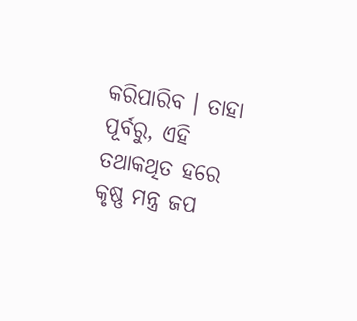କରିପାରିବ । ତାହା ପୂର୍ବରୁ, ଏହି ତଥାକଥିତ ହରେ କୃଷ୍ଣ ମନ୍ତ୍ର ଜପ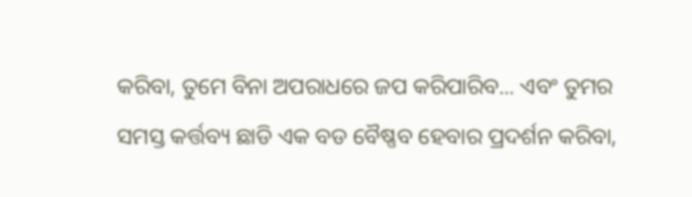କରିବା, ତୁମେ ବିନା ଅପରାଧରେ ଜପ କରିପାରିବ... ଏବଂ ତୁମର ସମସ୍ତ କର୍ତ୍ତବ୍ୟ ଛାଡି ଏକ ବଡ ବୈଷ୍ଣବ ହେବାର ପ୍ରଦର୍ଶନ କରିବା,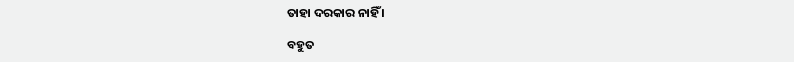ତାହା ଦରକାର ନାହିଁ ।

ବହୁତ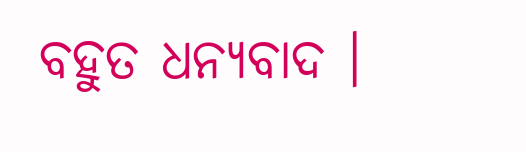ବହୁତ ଧନ୍ୟବାଦ ।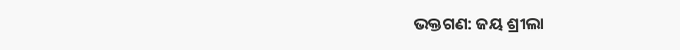ଭକ୍ତଗଣ: ଜୟ ଶ୍ରୀଲା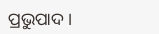ପ୍ରଭୁପାଦ ।